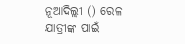ନୂଆଦିଲ୍ଲୀ () ରେଳ ଯାତ୍ରୀଙ୍କ ପାଇଁ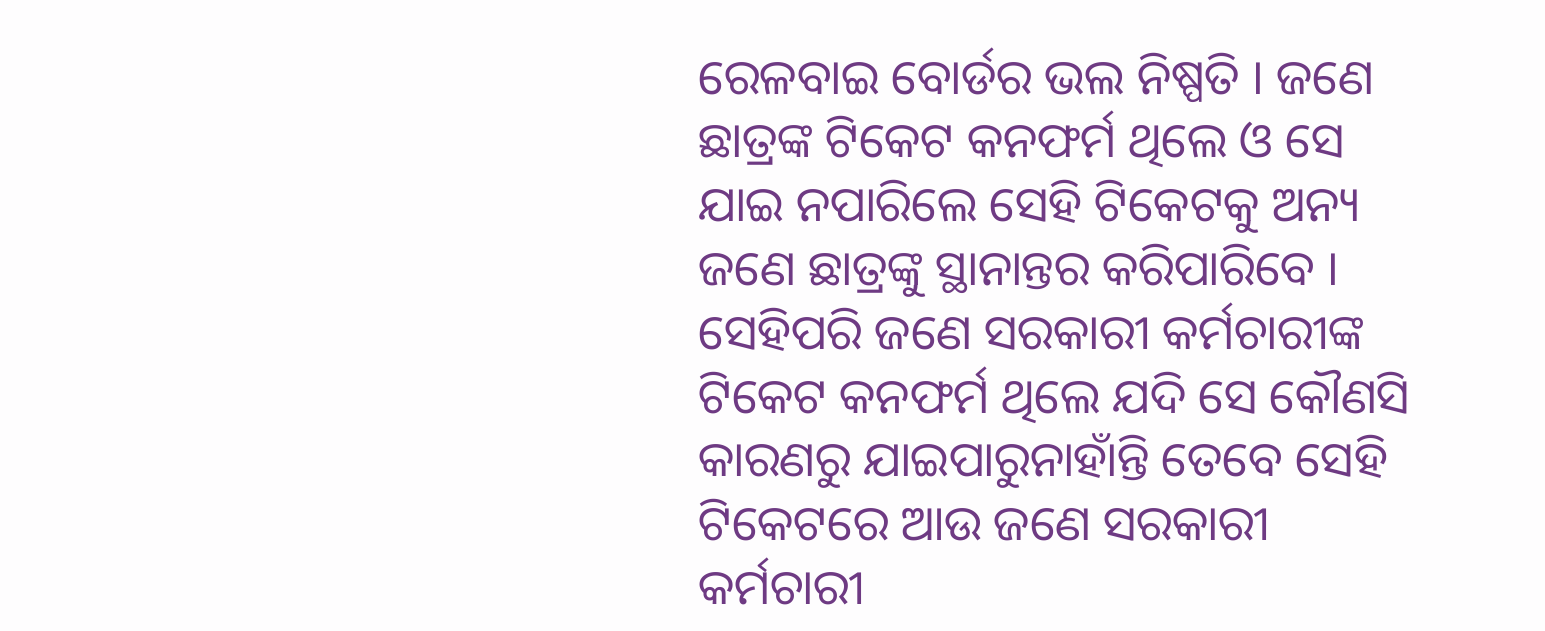ରେଳବାଇ ବୋର୍ଡର ଭଲ ନିଷ୍ପତି । ଜଣେ ଛାତ୍ରଙ୍କ ଟିକେଟ କନଫର୍ମ ଥିଲେ ଓ ସେ ଯାଇ ନପାରିଲେ ସେହି ଟିକେଟକୁ ଅନ୍ୟ ଜଣେ ଛାତ୍ରଙ୍କୁ ସ୍ଥାନାନ୍ତର କରିପାରିବେ ।
ସେହିପରି ଜଣେ ସରକାରୀ କର୍ମଚାରୀଙ୍କ ଟିକେଟ କନଫର୍ମ ଥିଲେ ଯଦି ସେ କୌଣସି କାରଣରୁ ଯାଇପାରୁନାହାଁନ୍ତି ତେବେ ସେହି ଟିକେଟରେ ଆଉ ଜଣେ ସରକାରୀ କର୍ମଚାରୀ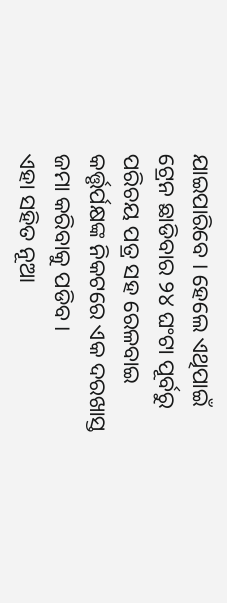ଯାଇପାରିବେ । ହେଲେ ଏଥିପାଇଁ ଟ୍ରେନ ଛାଡିବାର ୨୪ ଘଂଟା ପୂର୍ବରୁ ପରିଚୟ ପତ୍ର ସହ ରେଳବାଇ କର୍ତ୍ତୃର୍ପକ୍ଷଙ୍କ ନିକଟରେ ଏକ ଦରଖାସ୍ତ ଜମା କରିବାକୁ ପଡିବ ।
ଏହା ସହିତ ନୂଆ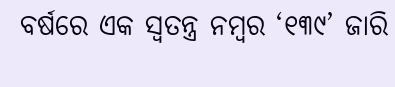ବର୍ଷରେ ଏକ ସ୍ୱତନ୍ତ୍ର ନମ୍ବର ‘୧୩୯’ ଜାରି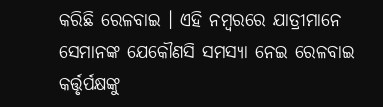କରିଛି ରେଳବାଇ । ଏହି ନମ୍ବରରେ ଯାତ୍ରୀମାନେ ସେମାନଙ୍କ ଯେକୌଣସି ସମସ୍ୟା ନେଇ ରେଳବାଇ କର୍ତ୍ତୃର୍ପକ୍ଷଙ୍କୁ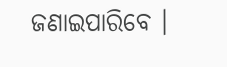ଜଣାଇପାରିବେ ।